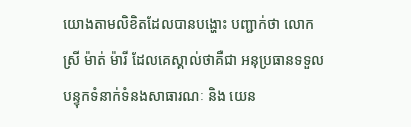យោងតាមលិខិតដែលបានបង្ហោះ បញ្ជាក់ថា លោកស្រី ម៉ាត់ ម៉ារី ដែលគេស្គាល់ថាគឺជា អនុប្រធានទទួលបន្ទុកទំនាក់ទំនងសាធារណៈ និង យេន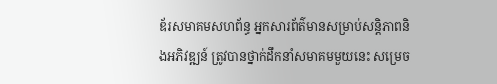ឌ័រសមាគមសហព័ន្ធ អ្នកសារព័ត៌មានសម្រាប់សន្តិភាពនិងអភិវឌ្ឍន៍ ត្រូវបានថ្នាក់ដឹកនាំសមាគមមួយនេះ សម្រេច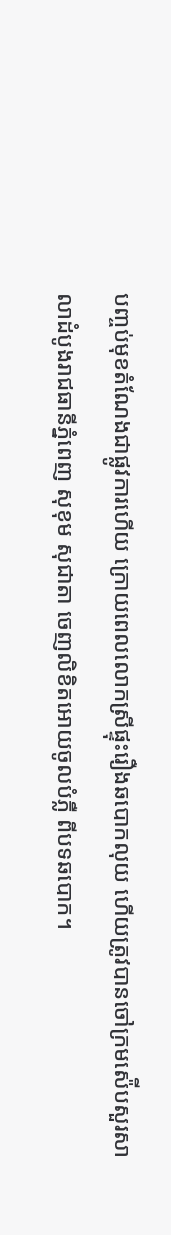បញ្ចប់មុខតំណែងជាផ្លូវការហើយ ក្រោយពេលលោកស្រីផ្ទុះរឿងឆបោកលុយ ហើយត្រូវបានចៅក្រមស៉ើបសួរសាលាដំបូងរាជធានីភ្នំពេញ សុខុម សុជាតា ចេញលិខិតអោយចូលបំភ្លឺ ពីបទឆបោក។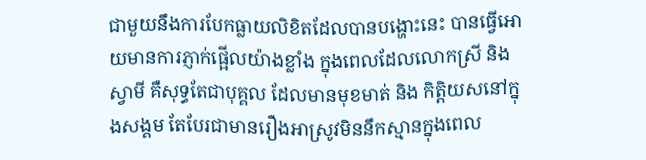ជាមួយនឹងការបែកធ្លាយលិខិតដែលបានបង្ហោះនេះ បានធ្វើអោយមានការភ្ញាក់ផ្អើលយ៉ាងខ្លាំង ក្នុងពេលដែលលោកស្រី និង ស្វាមី គឺសុទ្ធតែជាបុគ្គល ដែលមានមុខមាត់ និង កិត្តិយសនៅក្នុងសង្គម តែបែរជាមានរឿងអាស្រូវមិននឹកស្មានក្នុងពេល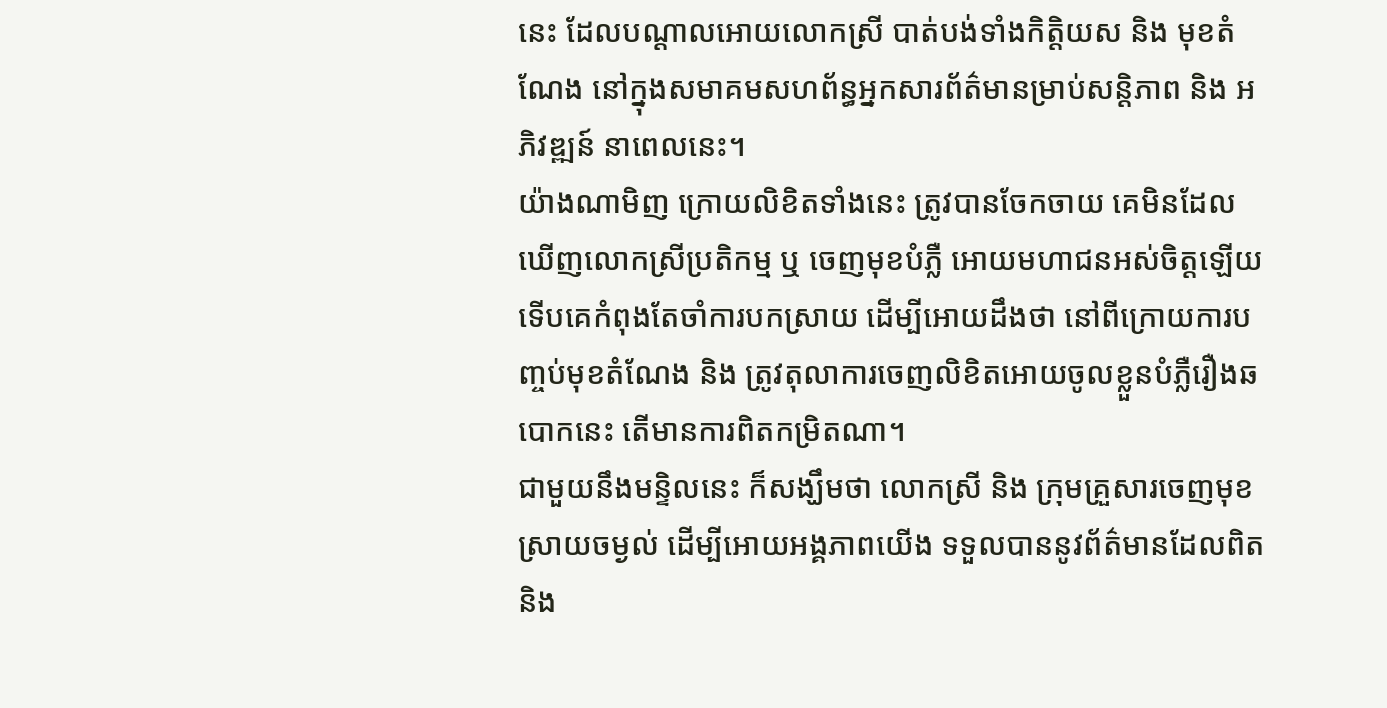នេះ ដែលបណ្ដាលអោយលោកស្រី បាត់បង់ទាំងកិត្តិយស និង មុខតំណែង នៅក្នុងសមាគមសហព័ន្ធអ្នកសារព័ត៌មានម្រាប់សន្តិភាព និង អភិវឌ្ឍន៍ នាពេលនេះ។
យ៉ាងណាមិញ ក្រោយលិខិតទាំងនេះ ត្រូវបានចែកចាយ គេមិនដែលឃើញលោកស្រីប្រតិកម្ម ឬ ចេញមុខបំភ្លឺ អោយមហាជនអស់ចិត្តឡើយ ទើបគេកំពុងតែចាំការបកស្រាយ ដើម្បីអោយដឹងថា នៅពីក្រោយការបញ្ចប់មុខតំណែង និង ត្រូវតុលាការចេញលិខិតអោយចូលខ្លួនបំភ្លឺរឿងឆបោកនេះ តើមានការពិតកម្រិតណា។
ជាមួយនឹងមន្ទិលនេះ ក៏សង្ឃឹមថា លោកស្រី និង ក្រុមគ្រួសារចេញមុខស្រាយចម្ងល់ ដើម្បីអោយអង្គភាពយើង ទទួលបាននូវព័ត៌មានដែលពិត និង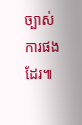ច្បាស់ការផងដែរ៕